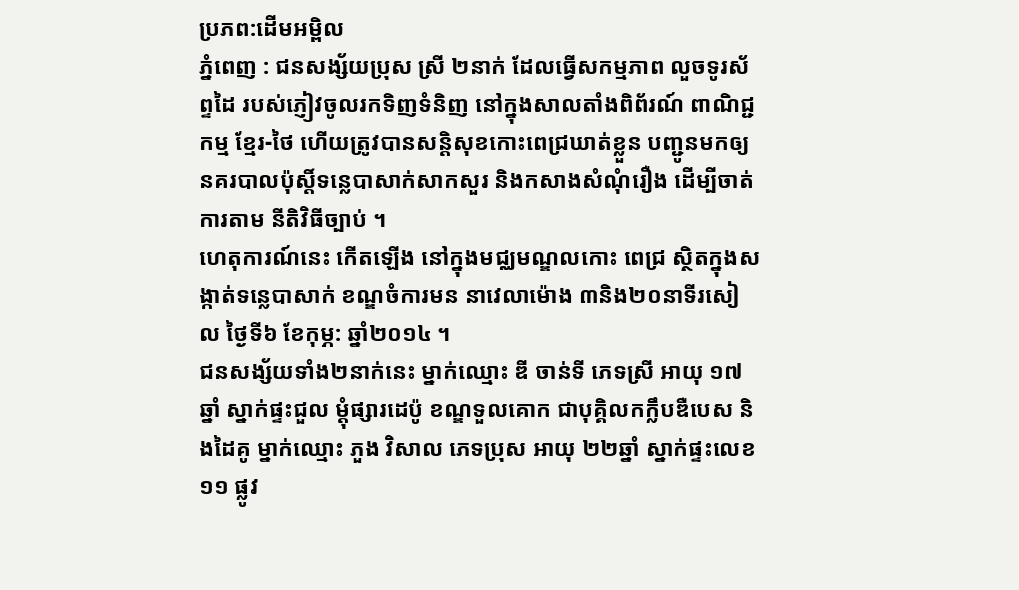ប្រភព:ដើមអម្ពិល
ភ្នំពេញ : ជនសង្ស័យប្រុស ស្រី ២នាក់ ដែលធ្វើសកម្មភាព លួចទូរស័ព្ទដៃ របស់ភ្ញៀវចូលរកទិញទំនិញ នៅក្នុងសាលតាំងពិព័រណ៍ ពាណិជ្ជកម្ម ខ្មែរ-ថៃ ហើយត្រូវបានសន្តិសុខកោះពេជ្រឃាត់ខ្លួន បញ្ជូនមកឲ្យនគរបាលប៉ុស្តិ៍ទន្លេបាសាក់សាកសួរ និងកសាងសំណុំរឿង ដើម្បីចាត់ការតាម នីតិវិធីច្បាប់ ។
ហេតុការណ៍នេះ កើតឡើង នៅក្នុងមជ្ឈមណ្ឌលកោះ ពេជ្រ ស្ថិតក្នុងសង្កាត់ទន្លេបាសាក់ ខណ្ឌចំការមន នាវេលាម៉ោង ៣និង២០នាទីរសៀល ថ្ងៃទី៦ ខែកុម្ភ: ឆ្នាំ២០១៤ ។
ជនសង្ស័យទាំង២នាក់នេះ ម្នាក់ឈ្មោះ ឌី ចាន់ទី ភេទស្រី អាយុ ១៧ឆ្នាំ ស្នាក់ផ្ទះជួល ម្តុំផ្សារដេប៉ូ ខណ្ឌទួលគោក ជាបុគ្គិលកក្លឹបឌឺបេស និងដៃគូ ម្នាក់ឈ្មោះ ភួង វិសាល ភេទប្រុស អាយុ ២២ឆ្នាំ ស្នាក់ផ្ទះលេខ១១ ផ្លូវ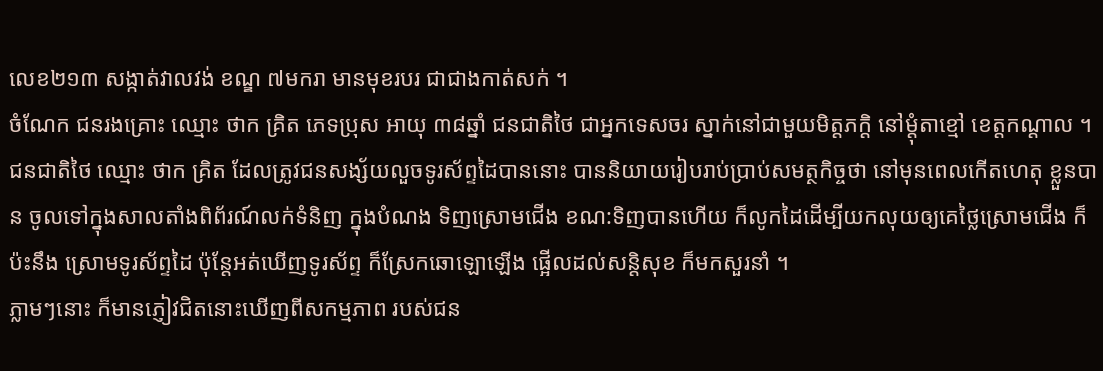លេខ២១៣ សង្កាត់វាលវង់ ខណ្ឌ ៧មករា មានមុខរបរ ជាជាងកាត់សក់ ។
ចំណែក ជនរងគ្រោះ ឈ្មោះ ថាក គ្រិត ភេទប្រុស អាយុ ៣៨ឆ្នាំ ជនជាតិថៃ ជាអ្នកទេសចរ ស្នាក់នៅជាមួយមិត្តភក្តិ នៅម្តុំតាខ្មៅ ខេត្តកណ្តាល ។
ជនជាតិថៃ ឈ្មោះ ថាក គ្រិត ដែលត្រូវជនសង្ស័យលួចទូរស័ព្ទដៃបាននោះ បាននិយាយរៀបរាប់ប្រាប់សមត្ថកិច្ចថា នៅមុនពេលកើតហេតុ ខ្លួនបាន ចូលទៅក្នុងសាលតាំងពិព័រណ៍លក់ទំនិញ ក្នុងបំណង ទិញស្រោមជើង ខណ:ទិញបានហើយ ក៏លូកដៃដើម្បីយកលុយឲ្យគេថ្លៃស្រោមជើង ក៏ប៉ះនឹង ស្រោមទូរស័ព្ទដៃ ប៉ុន្តែអត់ឃើញទូរស័ព្ទ ក៏ស្រែកឆោឡោឡើង ផ្អើលដល់សន្តិសុខ ក៏មកសួរនាំ ។
ភ្លាមៗនោះ ក៏មានភ្ញៀវជិតនោះឃើញពីសកម្មភាព របស់ជន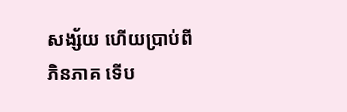សង្ស័យ ហើយប្រាប់ពីភិនភាគ ទើប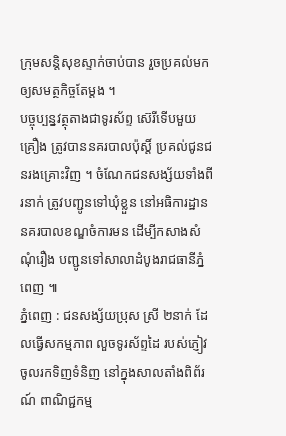ក្រុមសន្តិសុខស្ទាក់ចាប់បាន រួចប្រគល់មកឲ្យសមត្ថកិច្ចតែម្តង ។
បច្ចុប្បន្នវត្ថុតាងជាទូរស័ព្ទ ស៊េរីទើបមួយគ្រឿង ត្រូវបាននគរបាលប៉ុស្តិ៍ ប្រគល់ជូនជនរងគ្រោះវិញ ។ ចំណែកជនសង្ស័យទាំងពីរនាក់ ត្រូវបញ្ជូនទៅឃុំខ្លួន នៅអធិការដ្ឋាន នគរបាលខណ្ឌចំការមន ដើម្បីកសាងសំណុំរឿង បញ្ជូនទៅសាលាដំបូងរាជធានីភ្នំពេញ ៕
ភ្នំពេញ : ជនសង្ស័យប្រុស ស្រី ២នាក់ ដែលធ្វើសកម្មភាព លួចទូរស័ព្ទដៃ របស់ភ្ញៀវចូលរកទិញទំនិញ នៅក្នុងសាលតាំងពិព័រណ៍ ពាណិជ្ជកម្ម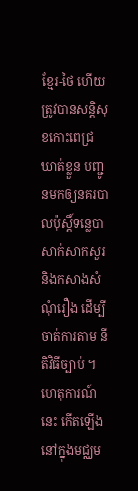ខ្មែរ-ថៃ ហើយត្រូវបានសន្តិសុខកោះពេជ្រឃាត់ខ្លួន បញ្ជូនមកឲ្យនគរបាលប៉ុស្តិ៍ទន្លេបាសាក់សាកសួរ និងកសាងសំណុំរឿង ដើម្បីចាត់ការតាម នីតិវិធីច្បាប់ ។
ហេតុការណ៍នេះ កើតឡើង នៅក្នុងមជ្ឈម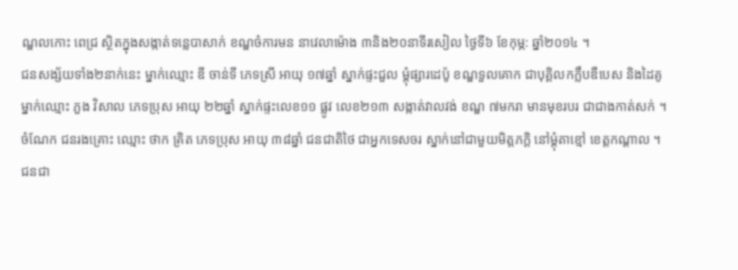ណ្ឌលកោះ ពេជ្រ ស្ថិតក្នុងសង្កាត់ទន្លេបាសាក់ ខណ្ឌចំការមន នាវេលាម៉ោង ៣និង២០នាទីរសៀល ថ្ងៃទី៦ ខែកុម្ភ: ឆ្នាំ២០១៤ ។
ជនសង្ស័យទាំង២នាក់នេះ ម្នាក់ឈ្មោះ ឌី ចាន់ទី ភេទស្រី អាយុ ១៧ឆ្នាំ ស្នាក់ផ្ទះជួល ម្តុំផ្សារដេប៉ូ ខណ្ឌទួលគោក ជាបុគ្គិលកក្លឹបឌឺបេស និងដៃគូ ម្នាក់ឈ្មោះ ភួង វិសាល ភេទប្រុស អាយុ ២២ឆ្នាំ ស្នាក់ផ្ទះលេខ១១ ផ្លូវ លេខ២១៣ សង្កាត់វាលវង់ ខណ្ឌ ៧មករា មានមុខរបរ ជាជាងកាត់សក់ ។
ចំណែក ជនរងគ្រោះ ឈ្មោះ ថាក គ្រិត ភេទប្រុស អាយុ ៣៨ឆ្នាំ ជនជាតិថៃ ជាអ្នកទេសចរ ស្នាក់នៅជាមួយមិត្តភក្តិ នៅម្តុំតាខ្មៅ ខេត្តកណ្តាល ។
ជនជា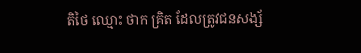តិថៃ ឈ្មោះ ថាក គ្រិត ដែលត្រូវជនសង្ស័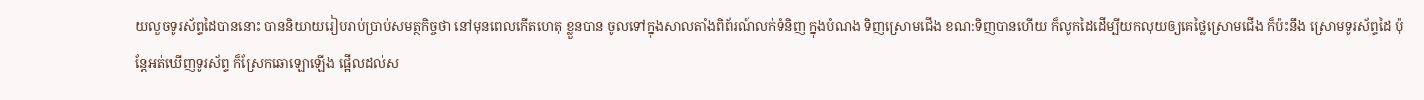យលួចទូរស័ព្ទដៃបាននោះ បាននិយាយរៀបរាប់ប្រាប់សមត្ថកិច្ចថា នៅមុនពេលកើតហេតុ ខ្លួនបាន ចូលទៅក្នុងសាលតាំងពិព័រណ៍លក់ទំនិញ ក្នុងបំណង ទិញស្រោមជើង ខណ:ទិញបានហើយ ក៏លូកដៃដើម្បីយកលុយឲ្យគេថ្លៃស្រោមជើង ក៏ប៉ះនឹង ស្រោមទូរស័ព្ទដៃ ប៉ុន្តែអត់ឃើញទូរស័ព្ទ ក៏ស្រែកឆោឡោឡើង ផ្អើលដល់ស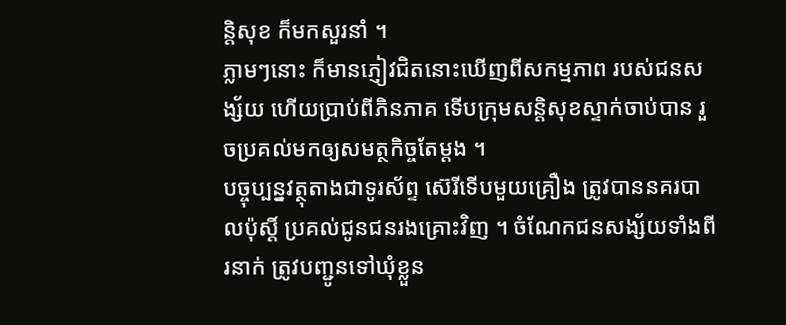ន្តិសុខ ក៏មកសួរនាំ ។
ភ្លាមៗនោះ ក៏មានភ្ញៀវជិតនោះឃើញពីសកម្មភាព របស់ជនសង្ស័យ ហើយប្រាប់ពីភិនភាគ ទើបក្រុមសន្តិសុខស្ទាក់ចាប់បាន រួចប្រគល់មកឲ្យសមត្ថកិច្ចតែម្តង ។
បច្ចុប្បន្នវត្ថុតាងជាទូរស័ព្ទ ស៊េរីទើបមួយគ្រឿង ត្រូវបាននគរបាលប៉ុស្តិ៍ ប្រគល់ជូនជនរងគ្រោះវិញ ។ ចំណែកជនសង្ស័យទាំងពីរនាក់ ត្រូវបញ្ជូនទៅឃុំខ្លួន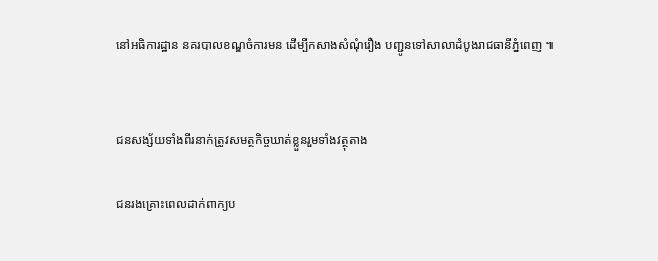នៅអធិការដ្ឋាន នគរបាលខណ្ឌចំការមន ដើម្បីកសាងសំណុំរឿង បញ្ជូនទៅសាលាដំបូងរាជធានីភ្នំពេញ ៕


ជនសង្ស័យទាំងពីរនាក់ត្រូវសមត្ថកិច្ចឃាត់ខ្លួនរួមទាំងវត្ថុតាង

ជនរងគ្រោះពេលដាក់ពាក្យប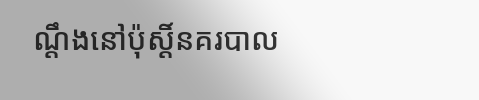ណ្តឹងនៅប៉ុស្តិ៍នគរបាល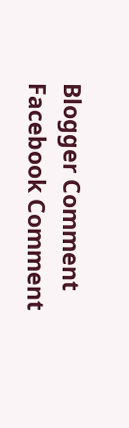Blogger Comment
Facebook Comment